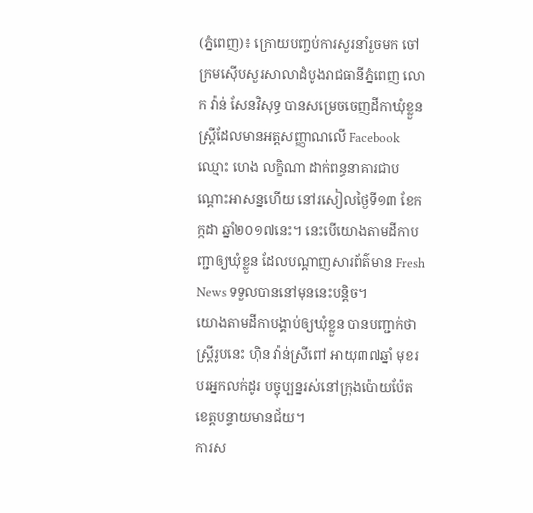(ភ្នំពេញ)៖ ក្រោយបញ្ចប់ការសួរនាំរួចមក ចៅក្រមស៊ើបសួរសាលាដំបូងរាជធានីភ្នំពេញ លោក វ៉ាន់ សែនវិសុទ្ធ បានសម្រេចចេញដីកាឃុំខ្លួនស្ដ្រីដែលមានអត្តសញ្ញាណលើ Facebook ឈ្មោះ ហេង លក្ខិណា ដាក់ពន្ធនាគារជាបណ្ដោះអាសន្នហើយ នៅរសៀលថ្ងៃទី១៣ ខែកក្កដា ឆ្នាំ២០១៧នេះ។ នេះបើយោងតាមដីកាបញ្ជាឲ្យឃុំខ្លួន ដែលបណ្តាញសារព័ត៌មាន Fresh News ទទួលបាននៅមុននេះបន្តិច។
យោងតាមដីកាបង្គាប់ឲ្យឃុំខ្លួន បានបញ្ជាក់ថា ស្រ្តីរូបនេះ ហ៊ិន វ៉ាន់ស្រីពៅ អាយុ៣៧ឆ្នាំ មុខរបរអ្នកលក់ដូរ បច្ចុប្បន្នរស់នៅក្រុងប៉ោយប៉ែត ខេត្តបន្ទាយមានជ័យ។
ការស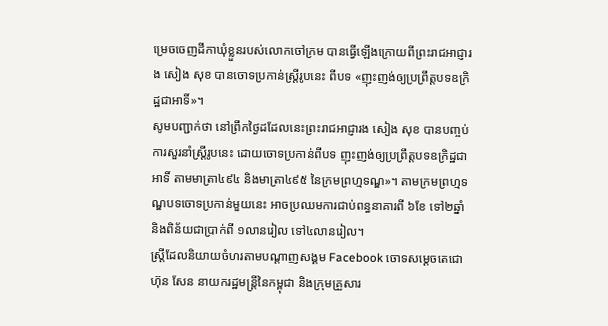ម្រេចចេញដីកាឃុំខ្លួនរបស់លោកចៅក្រម បានធ្វើឡើងក្រោយពីព្រះរាជអាជ្ញារង សៀង សុខ បានចោទប្រកាន់ស្ដ្រីរូបនេះ ពីបទ «ញុះញង់ឲ្យប្រព្រឹត្តបទឧក្រិដ្ឋជាអាទិ៍»។
សូមបញ្ជាក់ថា នៅព្រឹកថ្ងៃដដែលនេះព្រះរាជអាជ្ញារង សៀង សុខ បានបញ្ចប់ការសួរនាំស្ដ្រីរូបនេះ ដោយចោទប្រកាន់ពីបទ ញុះញង់ឲ្យប្រព្រឹត្តបទឧក្រិដ្ឋជាអាទិ៍ តាមមាត្រា៤៩៤ និងមាត្រា៤៩៥ នៃក្រមព្រហ្មទណ្ឌ»។ តាមក្រមព្រហ្មទណ្ឌបទចោទប្រកាន់មួយនេះ អាចប្រឈមការជាប់ពន្ធនាគារពី ៦ខែ ទៅ២ឆ្នាំ និងពិន័យជាប្រាក់ពី ១លានរៀល ទៅ៤លានរៀល។
ស្ត្រីដែលនិយាយចំហរតាមបណ្តាញសង្គម Facebook ចោទសម្តេចតេជោ ហ៊ុន សែន នាយករដ្ឋមន្រ្តីនៃកម្ពុជា និងក្រុមគ្រួសារ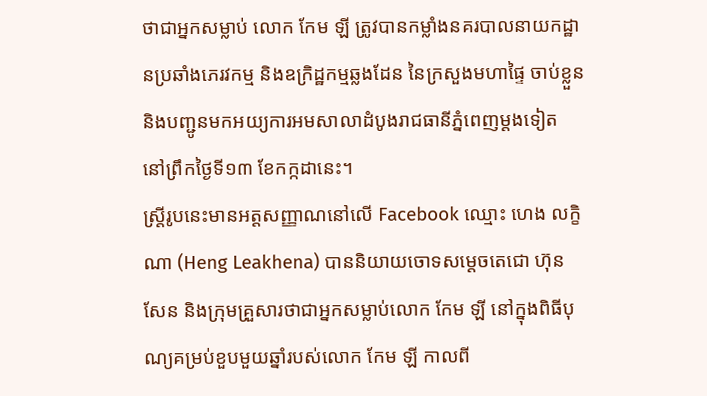ថាជាអ្នកសម្លាប់ លោក កែម ឡី ត្រូវបានកម្លាំងនគរបាលនាយកដ្ឋានប្រឆាំងភេរវកម្ម និងឧក្រិដ្ឋកម្មឆ្លងដែន នៃក្រសួងមហាផ្ទៃ ចាប់ខ្លួន និងបញ្ជូនមកអយ្យការអមសាលាដំបូងរាជធានីភ្នំពេញម្តងទៀត នៅព្រឹកថ្ងៃទី១៣ ខែកក្កដានេះ។
ស្រ្តីរូបនេះមានអត្តសញ្ញាណនៅលើ Facebook ឈ្មោះ ហេង លក្ខិណា (Heng Leakhena) បាននិយាយចោទសម្តេចតេជោ ហ៊ុន សែន និងក្រុមគ្រួសារថាជាអ្នកសម្លាប់លោក កែម ឡី នៅក្នុងពិធីបុណ្យគម្រប់ខួបមួយឆ្នាំរបស់លោក កែម ឡី កាលពី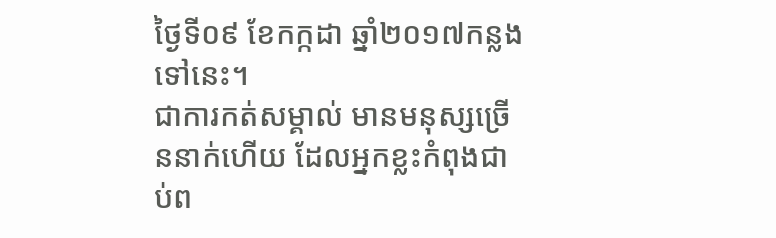ថ្ងៃទី០៩ ខែកក្កដា ឆ្នាំ២០១៧កន្លងទៅនេះ។
ជាការកត់សម្គាល់ មានមនុស្សច្រើននាក់ហើយ ដែលអ្នកខ្លះកំពុងជាប់ព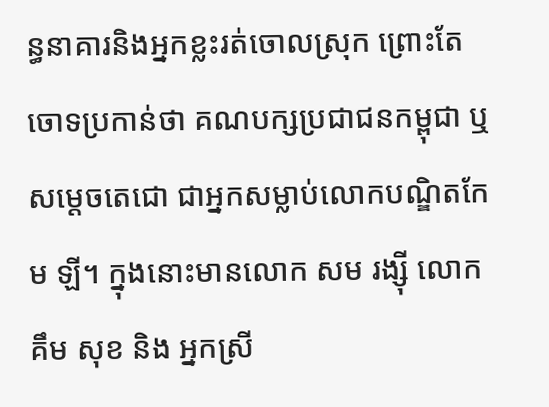ន្ធនាគារនិងអ្នកខ្លះរត់ចោលស្រុក ព្រោះតែចោទប្រកាន់ថា គណបក្សប្រជាជនកម្ពុជា ឬ សម្តេចតេជោ ជាអ្នកសម្លាប់លោកបណ្ឌិតកែម ឡី។ ក្នុងនោះមានលោក សម រង្ស៊ី លោក គឹម សុខ និង អ្នកស្រី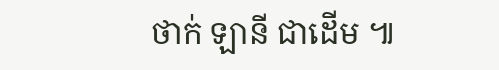ថាក់ ឡានី ជាដើម ៕